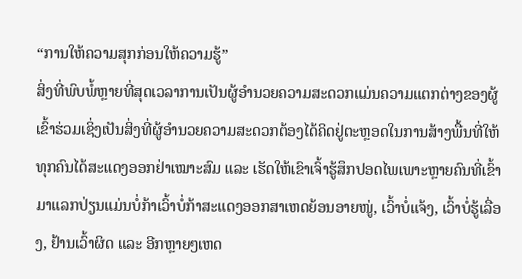“ການໃຫ້ຄວາມສຸກກ່ອນໃຫ້ຄວາມຮູ້”
ສິ່ງທີ່ພົບພໍ້ຫຼາຍທີ່ສຸດເວລາການເປັນຜູ້ອຳນວຍຄວາມສະດວກແມ່ນຄວາມແຕກຕ່າງຂອງຜູ້ເຂົ້າຮ່ວມເຊິ່ງເປັນສິ່ງທີ່ຜູ້ອຳນວຍຄວາມສະດວກຕ້ອງໄດ້ຄິດຢູ່ຕະຫຼອດໃນການສ້າງພື້ນທີ່ໃຫ້ທຸກຄົນໄດ້ສະແດງອອກຢ່າເໝາະສົມ ແລະ ເຮັດໃຫ້ເຂົາເຈົ້າຮູ້ສຶກປອດໄພເພາະຫຼາຍຄົນທີ່ເຂົ້າມາແລກປ່ຽນແມ່ນບໍ່ກ້າເວົ້າບໍ່ກ້າສະແດງອອກສາເຫດຍ້ອນອາຍໜູ່, ເວົ້າບໍ່ແຈ້ງ, ເວົ້າບໍ່ຮູ້ເລື່ອງ, ຢ້ານເວົ້າຜິດ ແລະ ອີກຫຼາຍໆເຫດ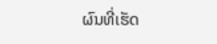ຜົນທີ່ເຮັດ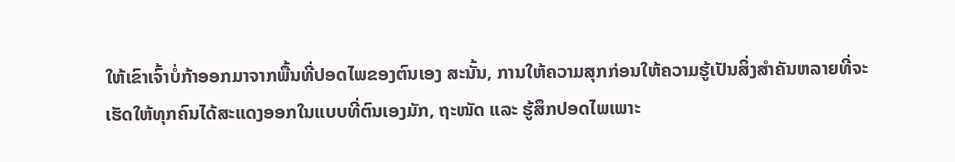ໃຫ້ເຂົາເຈົ້າບໍ່ກ້າອອກມາຈາກພື້ນທີ່ປອດໄພຂອງຕົນເອງ ສະນັ້ນ, ການໃຫ້ຄວາມສຸກກ່ອນໃຫ້ຄວາມຮູ້ເປັນສິ່ງສຳຄັນຫລາຍທີ່ຈະເຮັດໃຫ້ທຸກຄົນໄດ້ສະແດງອອກໃນແບບທີ່ຕົນເອງມັກ, ຖະໜັດ ແລະ ຮູ້ສຶກປອດໄພເພາະ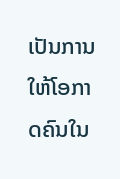ເປັນການໃຫ້ໂອກາດຄົນໃນ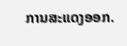ການສະແດງອອກ.